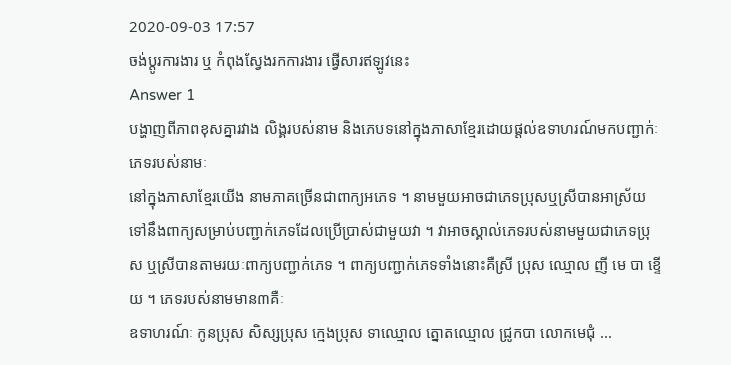2020-09-03 17:57
ចង់ប្តូរការងារ ឬ កំពុងស្វែងរកការងារ ផ្វើសារឥឡូវនេះ
Answer 1
បង្ហាញពីភាពខុសគ្នារវាង លិង្គរបស់នាម និងភេបទនៅក្នុងភាសាខ្មែរដោយផ្តល់ឧទាហរណ៍មកបញ្ជាក់ៈ
ភេទរបស់នាមៈ
នៅក្នុងភាសាខ្មែរយើង នាមភាគច្រើនជាពាក្យអភេទ ។ នាមមួយអាចជាភេទប្រុសឬស្រីបានអាស្រ័យទៅនឹងពាក្យសម្រាប់បញ្ជាក់ភេទដែលប្រើប្រាស់ជាមួយវា ។ វាអាចស្គាល់ភេទរបស់នាមមួយជាភេទប្រុស ឬស្រីបានតាមរយៈពាក្យបញ្ជាក់ភេទ ។ ពាក្យបញ្ជាក់ភេទទាំងនោះគឺស្រី ប្រុស ឈ្មោល ញី មេ បា ខ្ទើយ ។ ភេទរបស់នាមមាន៣គឺៈ
ឧទាហរណ៍ៈ កូនប្រុស សិស្សប្រុស ក្មេងប្រុស ទាឈ្មោល ត្នោតឈ្មោល ជ្រូកបា លោកមេជុំ ...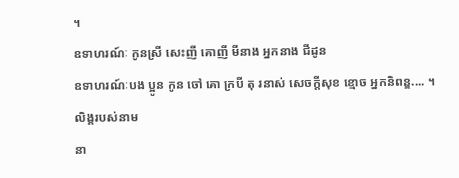។
ឧទាហរណ៍ៈ កូនស្រី សេះញី គោញី មីនាង អ្នកនាង ជីដូន
ឧទាហរណ៍ៈបង ប្អូន កូន ចៅ គោ ក្របី តុ រនាស់ សេចក្តីសុខ ខ្មោច អ្នកនិពន្ឌ.... ។
លិង្គរបស់នាម
នា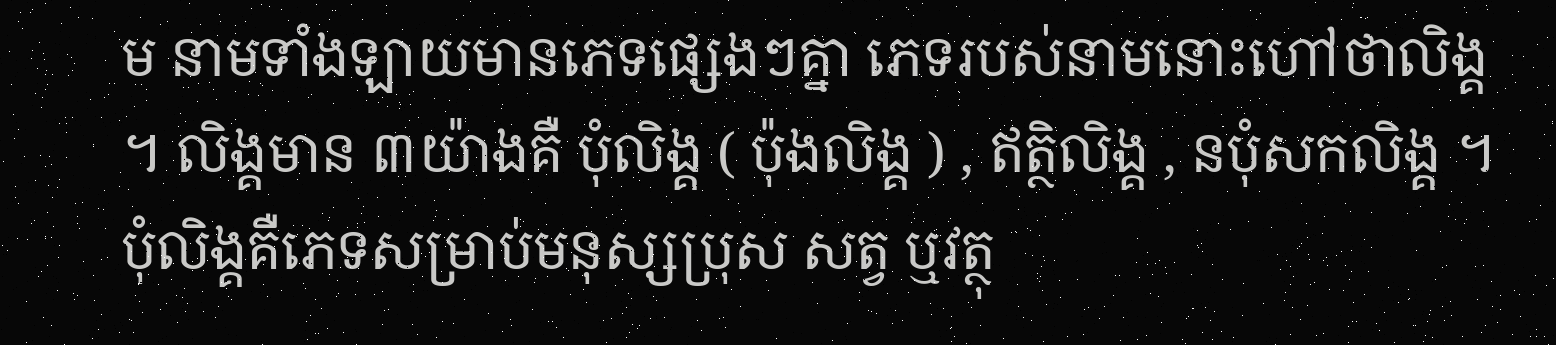ម នាមទាំងឡាយមានភេទផ្សេងៗគ្នា ភេទរបស់នាមនោះហៅថាលិង្គ ។ លិង្គមាន ៣យ៉ាងគឺ បុំលិង្គ ( ប៉ុងលិង្គ ) , ឥត្ថិលិង្គ , នបុំសកលិង្គ ។ បុំលិង្គគឺភេទសម្រាប់មនុស្សប្រុស សត្វ ឬវត្ថុ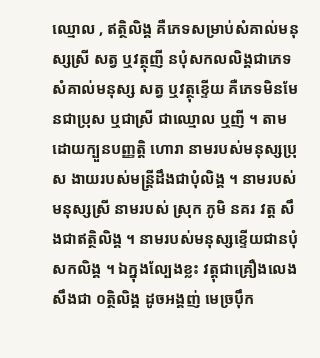ឈ្មោល , ឥត្ថិលិង្គ គឺភេទសម្រាប់សំគាល់មនុស្សស្រី សត្វ ឬវត្ថុញី នបុំសកលលិង្គជាភេទសំគាល់មនុស្ស សត្វ ឬវត្ថុខ្ទើយ គឺភេទមិនមែនជាប្រុស ឬជាស្រី ជាឈ្មោល ឬញី ។ តាមដោយក្បួនបញ្ញត្តិ ហោរា នាមរបស់មនុស្សប្រុស ងាយរបស់មន្រ្តីដឹងជាបុំលិង្គ ។ នាមរបស់មនុស្សស្រី នាមរបស់ ស្រុក ភូមិ នគរ វត្ត សឹងជាឥត្ថិលិង្គ ។ នាមរបស់មនុស្សខ្ទើយជានបុំសកលិង្គ ។ ឯក្នុងល្បែងខ្លះ វត្ដុជាគ្រឿងលេងសឹងជា ០ត្ថិលិង្គ ដូចអង្គញ់ មេច្រប៉ឹក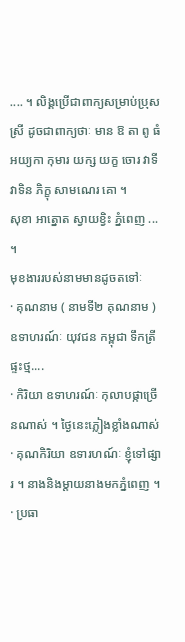.... ។ លិង្គប្រើជាពាក្យសម្រាប់ប្រុសស្រី ដូចជាពាក្យថាៈ មាន ឱ តា ពូ ធំ អយ្យកា កុមារ យក្ស យក្ខ ចោរ វាទី វាទិន ភិក្ខុ សាមណេរ គោ ។
សុខា អាត្នោត ស្វាយខ្វិះ ភ្នំពេញ ... ។
មុខងាររបស់នាមមានដូចតទៅៈ
· គុណនាម ( នាមទី២ គុណនាម ) ឧទាហរណ៍ៈ យុវជន កម្ពុជា ទឹកត្រី ផ្ទះថ្ម....
· កិរិយា ឧទាហរណ៍ៈ កុលាបផ្កាច្រើនណាស់ ។ ថ្ងៃនេះភ្លៀងខ្លាំងណាស់
· គុណកិរិយា ឧទារហណ៍ៈ ខ្ញុំទៅផ្សារ ។ នាងនិងម្តាយនាងមកភ្នំពេញ ។
· ប្រធា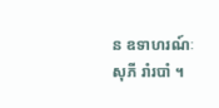ន ឧទាហរណ៍ៈ សុភី រាំរបាំ ។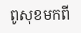ពូសុខមកពី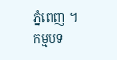ភ្នំពេញ ។
កម្មបទ